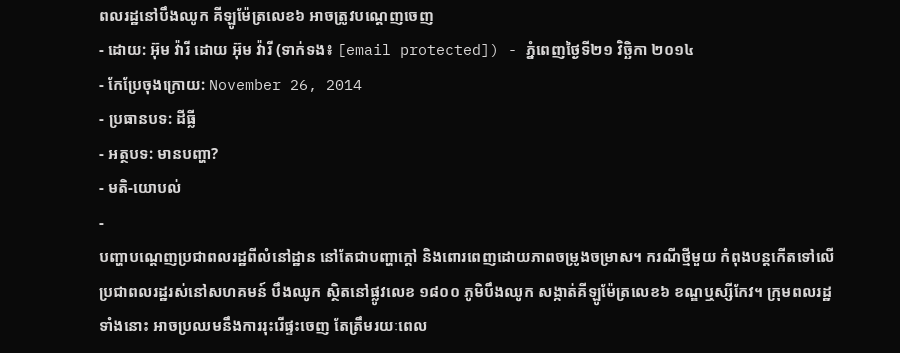ពលរដ្ឋនៅបឹងឈូក គីឡូម៉ែត្រលេខ៦ អាចត្រូវបណ្ដេញចេញ
- ដោយ: អ៊ុម វ៉ារី ដោយ អ៊ុម វ៉ារី (ទាក់ទង៖ [email protected]) - ភ្នំពេញថ្ងៃទី២១ វិច្ឆិកា ២០១៤
- កែប្រែចុងក្រោយ: November 26, 2014
- ប្រធានបទ: ដីធ្លី
- អត្ថបទ: មានបញ្ហា?
- មតិ-យោបល់
-
បញ្ហាបណ្តេញប្រជាពលរដ្ឋពីលំនៅដ្ឋាន នៅតែជាបញ្ហាក្តៅ និងពោរពេញដោយភាពចម្រូងចម្រាស។ ករណីថ្មីមួយ កំពុងបន្តកើតទៅលើ ប្រជាពលរដ្ឋរស់នៅសហគមន៍ បឹងឈូក ស្ថិតនៅផ្លូវលេខ ១៨០០ ភូមិបឹងឈូក សង្កាត់គីឡូម៉ែត្រលេខ៦ ខណ្ឌឬស្សីកែវ។ ក្រុមពលរដ្ឋទាំងនោះ អាចប្រឈមនឹងការរុះរើផ្ទះចេញ តែត្រឹមរយៈពេល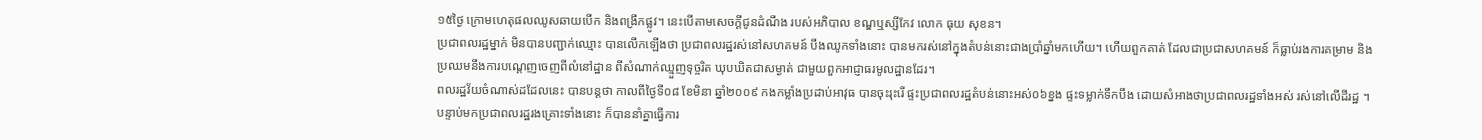១៥ថ្ងៃ ក្រោមហេតុផលឈូសឆាយបើក និងពង្រីកផ្លូវ។ នេះបើតាមសេចក្តីជូនដំណឹង របស់អភិបាល ខណ្ឌឬស្សីកែវ លោក ធុយ សុខន។
ប្រជាពលរដ្ឋម្នាក់ មិនបានបញ្ជាក់ឈ្មោះ បានលើកឡើងថា ប្រជាពលរដ្ឋរស់នៅសហគមន៍ បឹងឈូកទាំងនោះ បានមករស់នៅក្នុងតំបន់នោះជាងប្រាំឆ្នាំមកហើយ។ ហើយពួកគាត់ ដែលជាប្រជាសហគមន៍ ក៏ធ្លាប់រងការគម្រាម និងប្រឈមនឹងការបណ្តេញចេញពីលំនៅដ្ឋាន ពីសំណាក់ឈ្មួញទុច្ចរិត ឃុបឃិតជាសម្ងាត់ ជាមួយពួកអាជ្ញាធរមូលដ្ឋានដែរ។
ពលរដ្ឋវ័យចំណាស់ដដែលនេះ បានបន្តថា កាលពីថ្ងៃទី០៨ ខែមិនា ឆ្នាំ២០០៩ កងកម្លាំងប្រដាប់អាវុធ បានចុះរុះរើ ផ្ទះប្រជាពលរដ្ឋតំបន់នោះអស់០៦ខ្នង ផ្ទះទម្លាក់ទឹកបឹង ដោយសំអាងថាប្រជាពលរដ្ឋទាំងអស់ រស់នៅលើដីរដ្ឋ ។ បន្ទាប់មកប្រជាពលរដ្ឋរងគ្រោះទាំងនោះ ក៏បាននាំគ្នាធ្វើការ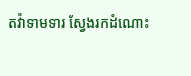តវ៉ាទាមទារ ស្វែងរកដំណោះ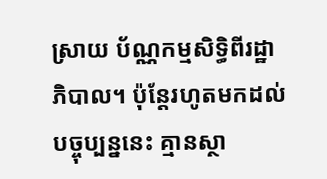ស្រាយ ប័ណ្ណកម្មសិទ្ធិពីរដ្ឋាភិបាល។ ប៉ុន្តែរហូតមកដល់បច្ចុប្បន្ននេះ គ្មានស្ថា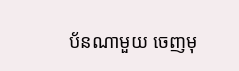ប័នណាមួយ ចេញមុ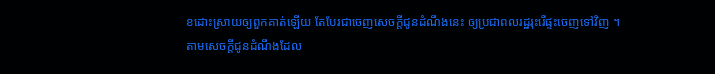ខដោះស្រាយឲ្យពួកគាត់ឡើយ តែបែរជាចេញសេចក្តីជូនដំណឹងនេះ ឲ្យប្រជាពលរដ្ឋរុះរើផ្ទះចេញទៅវិញ ។
តាមសេចក្តីជូនដំណឹងដែល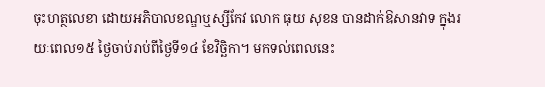ចុះហត្ថលេខា ដោយអភិបាលខណ្ឌឬស្សីកែវ លោក ធុយ សុខន បានដាក់ឱសានវាទ ក្នុងរយៈពេល១៥ ថ្ងៃចាប់រាប់ពីថ្ងៃទី១៤ ខែវិច្ឆិកា។ មកទល់ពេលនេះ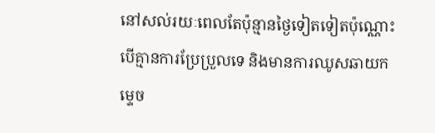នៅសល់រយៈពេលតែប៉ុន្មានថ្ងៃទៀតទៀតប៉ុណ្ណោះ បើគ្មានការប្រែប្រួលទេ និងមានការឈូសឆាយកម្ទេច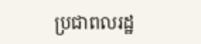ប្រជាពលរដ្ឋ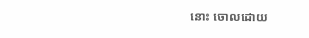នោះ ចោលដោយ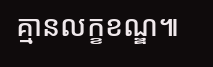គ្មានលក្ខខណ្ឌ៕